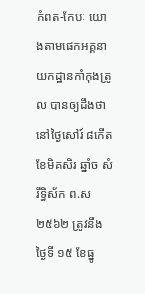កំពត-កែបៈ យោងតាមផេកអគ្គនាយកដ្ឋានកាំកុងត្រូល បានឲ្យដឹងថា នៅថ្ងៃសៅរ៍ ៨កើត ខែមិគសិរ ឆ្នាំច សំរឹទ្ធិស័ក ព.ស ២៥៦២ ត្រូវនឹងថ្ងៃទី ១៥ ខែធ្នូ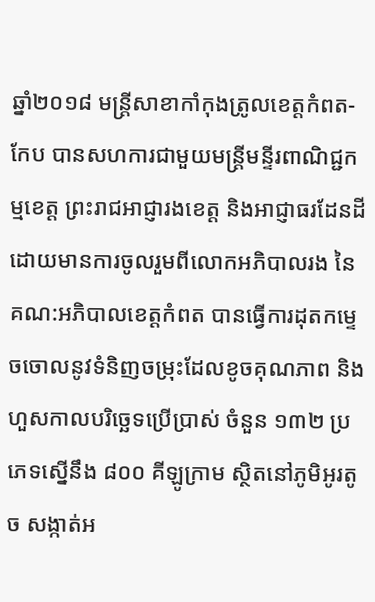ឆ្នាំ២០១៨ មន្រ្តីសាខាកាំកុងត្រូលខេត្តកំពត-កែប បានសហការជាមួយមន្ត្រីមន្ទីរពាណិជ្ជកម្មខេត្ត ព្រះរាជអាជ្ញារងខេត្ត និងអាជ្ញាធរដែនដី ដោយមានការចូលរួមពីលោកអភិបាលរង នៃគណ:អភិបាលខេត្តកំពត បានធ្វើការដុតកម្ទេចចោលនូវទំនិញចម្រុះដែលខូចគុណភាព និងហួសកាលបរិច្ឆេទប្រើប្រាស់ ចំនួន ១៣២ ប្រភេទស្នើនឹង ៨០០ គីឡូក្រាម ស្ថិតនៅភូមិអូរតូច សង្កាត់អ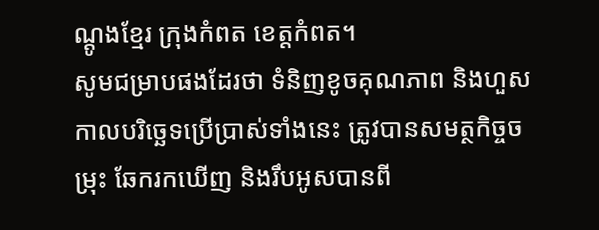ណ្តូងខ្មែរ ក្រុងកំពត ខេត្តកំពត។
សូមជម្រាបផងដែរថា ទំនិញខូចគុណភាព និងហួសកាលបរិច្ឆេទប្រើប្រាស់ទាំងនេះ ត្រូវបានសមត្ថកិច្ចចម្រុះ ឆែករកឃើញ និងរឹបអូសបានពី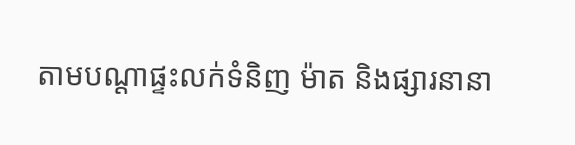តាមបណ្តាផ្ទះលក់ទំនិញ ម៉ាត និងផ្សារនានា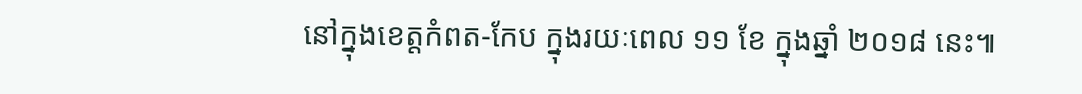នៅក្នុងខេត្តកំពត-កែប ក្នុងរយៈពេល ១១ ខែ ក្នុងឆ្នាំ ២០១៨ នេះ៕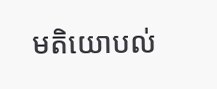មតិយោបល់